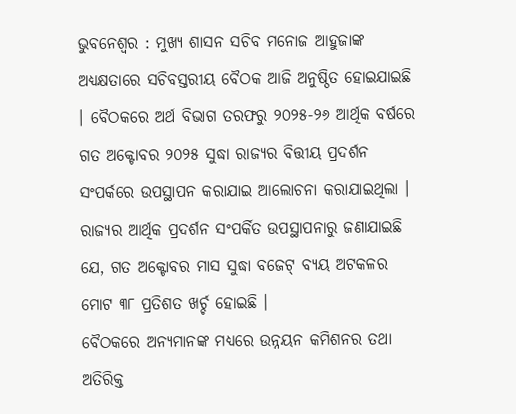ଭୁବନେଶ୍ୱର : ମୁଖ୍ୟ ଶାସନ ସଚିବ ମନୋଜ ଆହୁଜାଙ୍କ ଅଧ୍ୟକ୍ଷତାରେ ସଚିବସ୍ତରୀୟ ବୈଠକ ଆଜି ଅନୁଷ୍ଠିତ ହୋଇଯାଇଛି । ବୈଠକରେ ଅର୍ଥ ବିଭାଗ ତରଫରୁ ୨୦୨୫-୨୬ ଆର୍ଥିକ ବର୍ଷରେ ଗତ ଅକ୍ଟୋବର ୨୦୨୫ ସୁଦ୍ଧା ରାଜ୍ୟର ବିତ୍ତୀୟ ପ୍ରଦର୍ଶନ ସଂପର୍କରେ ଉପସ୍ଥାପନ କରାଯାଇ ଆଲୋଚନା କରାଯାଇଥିଲା । ରାଜ୍ୟର ଆର୍ଥିକ ପ୍ରଦର୍ଶନ ସଂପର୍କିତ ଉପସ୍ଥାପନାରୁ ଜଣାଯାଇଛି ଯେ, ଗତ ଅକ୍ଟୋବର ମାସ ସୁଦ୍ଧା ବଜେଟ୍ ବ୍ୟୟ ଅଟକଳର ମୋଟ ୩୮ ପ୍ରତିଶତ ଖର୍ଚ୍ଚ ହୋଇଛି ।
ବୈଠକରେ ଅନ୍ୟମାନଙ୍କ ମଧ୍ୟରେ ଉନ୍ନୟନ କମିଶନର ତଥା ଅତିରିକ୍ତ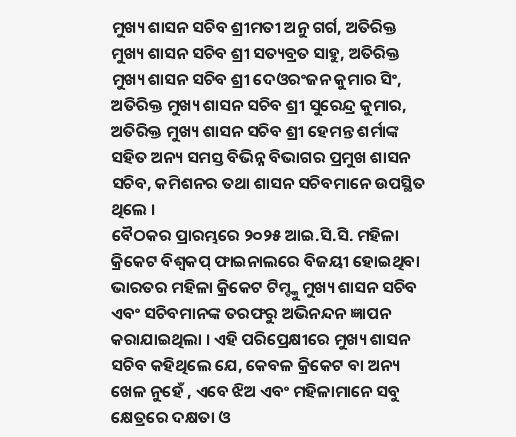ମୁଖ୍ୟ ଶାସନ ସଚିବ ଶ୍ରୀମତୀ ଅନୁ ଗର୍ଗ, ଅତିରିକ୍ତ ମୁଖ୍ୟ ଶାସନ ସଚିବ ଶ୍ରୀ ସତ୍ୟବ୍ରତ ସାହୁ, ଅତିରିକ୍ତ ମୁଖ୍ୟ ଶାସନ ସଚିବ ଶ୍ରୀ ଦେଓରଂଜନ କୁମାର ସିଂ, ଅତିରିକ୍ତ ମୁଖ୍ୟ ଶାସନ ସଚିବ ଶ୍ରୀ ସୁରେନ୍ଦ୍ର କୁମାର, ଅତିରିକ୍ତ ମୁଖ୍ୟ ଶାସନ ସଚିବ ଶ୍ରୀ ହେମନ୍ତ ଶର୍ମାଙ୍କ ସହିତ ଅନ୍ୟ ସମସ୍ତ ବିଭିନ୍ନ ବିଭାଗର ପ୍ରମୁଖ ଶାସନ ସଚିବ, କମିଶନର ତଥା ଶାସନ ସଚିବମାନେ ଉପସ୍ଥିତ ଥିଲେ ।
ବୈଠକର ପ୍ରାରମ୍ଭରେ ୨୦୨୫ ଆଇ.ସି.ସି. ମହିଳା କ୍ରିକେଟ ବିଶ୍ୱକପ୍ ଫାଇନାଲରେ ବିଜୟୀ ହୋଇଥିବା ଭାରତର ମହିଳା କ୍ରିକେଟ ଟିମ୍ଙ୍କୁ ମୁଖ୍ୟ ଶାସନ ସଚିବ ଏବଂ ସଚିବମାନଙ୍କ ତରଫରୁ ଅଭିନନ୍ଦନ ଜ୍ଞାପନ କରାଯାଇଥିଲା । ଏହି ପରିପ୍ରେକ୍ଷୀରେ ମୁଖ୍ୟ ଶାସନ ସଚିବ କହିଥିଲେ ଯେ, କେବଳ କ୍ରିକେଟ ବା ଅନ୍ୟ ଖେଳ ନୁହେଁ , ଏବେ ଝିଅ ଏବଂ ମହିଳାମାନେ ସବୁ କ୍ଷେତ୍ରରେ ଦକ୍ଷତା ଓ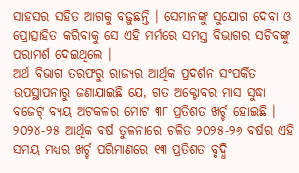ସାହସର ସହିତ ଆଗକୁ ବଢ଼ୁଛନ୍ତି । ସେମାନଙ୍କୁ ସୁଯୋଗ ଦେବା ଓ ପ୍ରୋତ୍ସାହିତ କରିବାକୁ ସେ ଏହି ମର୍ମରେ ସମସ୍ତ ବିଭାଗର ସଚିବଙ୍କୁ ପରାମର୍ଶ ଦେଇଥିଲେ ।
ଅର୍ଥ ବିଭାଗ ତରଫରୁ ରାଜ୍ୟର ଆର୍ଥିକ ପ୍ରଦର୍ଶନ ସଂପର୍କିତ ଉପସ୍ଥାପନାରୁ ଜଣାଯାଇଛି ଯେ, ଗତ ଅକ୍ଟୋବର ମାସ ସୁଦ୍ଧା ବଜେଟ୍ ବ୍ୟୟ ଅଟକଳର ମୋଟ ୩୮ ପ୍ରତିଶତ ଖର୍ଚ୍ଚ ହୋଇଛି । ୨୦୨୪-୨୫ ଆର୍ଥିକ ବର୍ଷ ତୁଳନାରେ ଚଳିତ ୨୦୨୫-୨୬ ବର୍ଷର ଏହି ସମୟ ମଧ୍ୟର ଖର୍ଚ୍ଚ ପରିମାଣରେ ୧୩ ପ୍ରତିଶତ ବୃଦ୍ଧି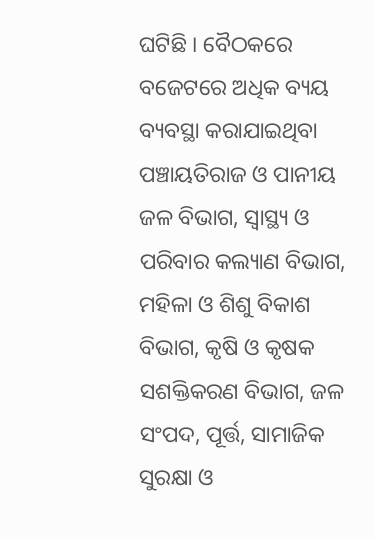ଘଟିଛି । ବୈଠକରେ ବଜେଟରେ ଅଧିକ ବ୍ୟୟ ବ୍ୟବସ୍ଥା କରାଯାଇଥିବା ପଞ୍ଚାୟତିରାଜ ଓ ପାନୀୟ ଜଳ ବିଭାଗ, ସ୍ୱାସ୍ଥ୍ୟ ଓ ପରିବାର କଲ୍ୟାଣ ବିଭାଗ, ମହିଳା ଓ ଶିଶୁ ବିକାଶ ବିଭାଗ, କୃଷି ଓ କୃଷକ ସଶକ୍ତିକରଣ ବିଭାଗ, ଜଳ ସଂପଦ, ପୂର୍ତ୍ତ, ସାମାଜିକ ସୁରକ୍ଷା ଓ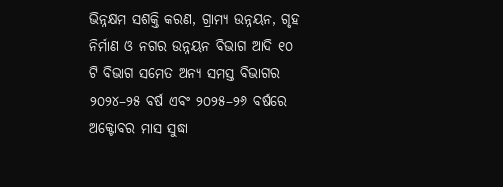ଭିନ୍ନକ୍ଷମ ସଶକ୍ତି କରଣ, ଗ୍ରାମ୍ୟ ଉନ୍ନୟନ, ଗୃହ ନିର୍ମାଣ ଓ ନଗର ଉନ୍ନୟନ ବିଭାଗ ଆଦି ୧୦ ଟି ବିଭାଗ ସମେତ ଅନ୍ୟ ସମସ୍ତ ବିଭାଗର ୨୦୨୪–୨୫ ବର୍ଷ ଏବଂ ୨୦୨୫–୨୬ ବର୍ଷରେ ଅକ୍ଟୋବର ମାସ ସୁଦ୍ଧା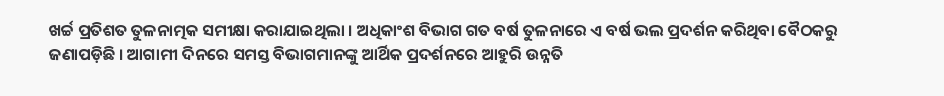ଖର୍ଚ୍ଚ ପ୍ରତିଶତ ତୁଳନାତ୍ମକ ସମୀକ୍ଷା କରାଯାଇଥିଲା । ଅଧିକାଂଶ ବିଭାଗ ଗତ ବର୍ଷ ତୁଳନାରେ ଏ ବର୍ଷ ଭଲ ପ୍ରଦର୍ଶନ କରିଥିବା ବୈଠକରୁ ଜଣାପଡ଼ିଛି । ଆଗାମୀ ଦିନରେ ସମସ୍ତ ବିଭାଗମାନଙ୍କୁ ଆର୍ଥିକ ପ୍ରଦର୍ଶନରେ ଆହୁରି ଉନ୍ନତି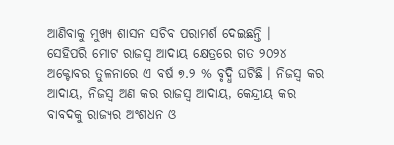ଆଣିବାକୁ ମୁଖ୍ୟ ଶାସନ ସଚିବ ପରାମର୍ଶ ଦେଇଛନ୍ତି ।
ସେହିପରି ମୋଟ ରାଜସ୍ୱ ଆଦାୟ କ୍ଷେତ୍ରରେ ଗତ ୨୦୨୪ ଅକ୍ଟୋବର ତୁଳନାରେ ଏ ବର୍ଷ ୭.୨ % ବୃଦ୍ଧି ଘଟିଛି । ନିଜସ୍ୱ କର ଆଦାୟ, ନିଜସ୍ୱ ଅଣ କର ରାଜସ୍ୱ ଆଦାୟ, କେନ୍ଦ୍ରୀୟ କର ବାବଦକୁ ରାଜ୍ୟର ଅଂଶଧନ ଓ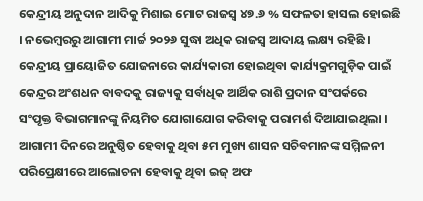କେନ୍ଦ୍ରୀୟ ଅନୁଦାନ ଆଦିକୁ ମିଶାଇ ମୋଟ ରାଜସ୍ୱ ୪୭.୬ % ସଫଳତା ହାସଲ ହୋଇଛି । ନଭେମ୍ବରରୁ ଆଗାମୀ ମାର୍ଚ୍ଚ ୨୦୨୬ ସୁଦ୍ଧା ଅଧିକ ରାଜସ୍ୱ ଆଦାୟ ଲକ୍ଷ୍ୟ ରହିଛି । କେନ୍ଦ୍ରୀୟ ପ୍ରାୟୋଜିତ ଯୋଜନାରେ କାର୍ଯ୍ୟକାରୀ ହୋଇଥିବା କାର୍ଯ୍ୟକ୍ରମଗୁଡ଼ିକ ପାଇଁ କେନ୍ଦ୍ରର ଅଂଶଧନ ବାବଦକୁ ରାଜ୍ୟକୁ ସର୍ବାଧିକ ଆର୍ଥିକ ରାଶି ପ୍ରଦାନ ସଂପର୍କରେ ସଂପୃକ୍ତ ବିଭାଗମାନଙ୍କୁ ନିୟମିତ ଯୋଗାଯୋଗ କରିବାକୁ ପରାମର୍ଶ ଦିଆଯାଇଥିଲା ।
ଆଗାମୀ ଦିନରେ ଅନୁଷ୍ଠିତ ହେବାକୁ ଥିବା ୫ମ ମୁଖ୍ୟ ଶାସନ ସଚିବମାନଙ୍କ ସମ୍ମିଳନୀ ପରିପ୍ରେକ୍ଷୀରେ ଆଲୋଚନା ହେବାକୁ ଥିବା ଇଜ୍ ଅଫ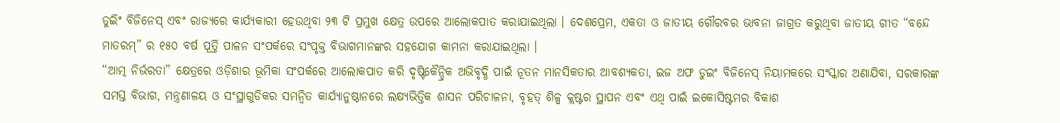ଡୁଇିଂ ବିଜିନେସ୍ ଏବଂ ରାଜ୍ୟରେ କାର୍ଯ୍ୟକାରୀ ହେଉଥିବା ୨୩ ଟି ପ୍ରମୁଖ କ୍ଷେତ୍ର ଉପରେ ଆଲୋକପାତ କରାଯାଇଥିଲା । ଦେଶପ୍ରେମ, ଏକତା ଓ ଜାତୀୟ ଗୌରବର ଭାବନା ଜାଗ୍ରତ କରୁଥିବା ଜାତୀୟ ଗୀତ “ବନ୍ଦେ ମାତରମ୍” ର ୧୫୦ ବର୍ଷ ପୂର୍ତ୍ତି ପାଳନ ସଂପର୍କରେ ସଂପୃକ୍ତ ବିଭାଗମାନଙ୍କର ସହଯୋଗ କାମନା କରାଯାଇଥିଲା ।
“ଆତ୍ମ ନିର୍ଭରତା” କ୍ଷେତ୍ରରେ ଓଡ଼ିଶାର ଭୂମିକା ସଂପର୍କରେ ଆଲୋକପାତ କରି ଦୃଷ୍ଟିକୈନ୍ଦ୍ରିକ ଅଭିବୃଦ୍ଧି ପାଇଁ ନୂତନ ମାନସିକତାର ଆବଶ୍ୟକତା, ଇଜ ଅଫ ଡୁଇଂ ବିଜିନେସ୍ ନିୟାମକରେ ସଂସ୍କାର ଅଣାଯିବା, ସରକାରଙ୍କ ସମସ୍ତ ବିଭାଗ, ମନ୍ତ୍ରଣାଳୟ ଓ ସଂସ୍ଥାଗୁଡିକର ସମନ୍ୱିତ କାର୍ଯ୍ୟାନୁଷ୍ଠାନରେ ଲକ୍ଷ୍ୟଭିତ୍ତିକ ଶାସନ ପରିଚାଳନା, ବୃହତ୍ ଶିଳ୍ପ କ୍ଲଷ୍ଟର ସ୍ଥାପନ ଏବଂ ଏଥି ପାଇଁ ଇକୋସିଷ୍ଟମର ବିକାଶ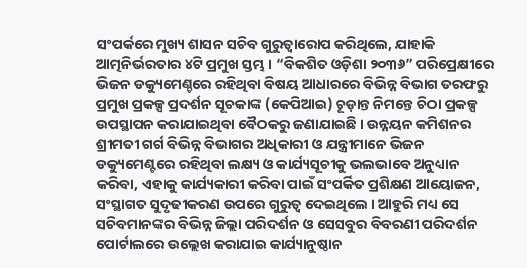ସଂପର୍କରେ ମୁଖ୍ୟ ଶାସନ ସଚିବ ଗୁରୁତ୍ୱାରୋପ କରିଥିଲେ, ଯାହାକି ଆତ୍ମନିର୍ଭରତାର ୪ଟି ପ୍ରମୁଖ ସ୍ତମ୍ଭ । “ବିକଶିତ ଓଡ଼ିଶା ୨୦୩୬” ପରିପ୍ରେକ୍ଷୀରେ ଭିଜନ ଡକ୍ୟୁମେଣ୍ଚରେ ରହିଥିବା ବିଷୟ ଆଧାରରେ ବିଭିନ୍ନ ବିଭାଗ ତରଫରୁ ପ୍ରମୁଖ ପ୍ରକଳ୍ପ ପ୍ରଦର୍ଶନ ସୂଚକାଙ୍କ (କେପିଆଇ) ଚୂଡ଼ାନ୍ତ ନିମନ୍ତେ ଚିଠା ପ୍ରକଳ୍ପ ଉପସ୍ଥାପନ କରାଯାଇଥିବା ବୈଠକରୁ ଜଣାଯାଇଛି । ଉନ୍ନୟନ କମିଶନର ଶ୍ରୀମତୀ ଗର୍ଗ ବିଭିନ୍ନ ବିଭାଗର ଅଧିକାରୀ ଓ ଯନ୍ତ୍ରୀମାନେ ଭିଜନ ଡକ୍ୟୁମେଣ୍ଟରେ ରହିଥିବା ଲକ୍ଷ୍ୟ ଓ କାର୍ଯ୍ୟସୂଚୀକୁ ଭଲଭାବେ ଅନୁଧ୍ୟାନ କରିବା, ଏହାକୁ କାର୍ଯ୍ୟକାରୀ କରିବା ପାଇଁ ସଂପର୍କିତ ପ୍ରଶିକ୍ଷଣ ଆୟୋଜନ, ସଂସ୍ଥାଗତ ସୁଦୃଢୀକରଣ ଉପରେ ଗୁରୁତ୍ୱ ଦେଇଥିଲେ । ଆହୁରି ମଧ୍ୟ ସେ ସଚିବମାନଙ୍କର ବିଭିନ୍ନ ଜିଲ୍ଲା ପରିଦର୍ଶନ ଓ ସେସବୁର ବିବରଣୀ ପରିଦର୍ଶନ ପୋର୍ଟାଲରେ ଉଲ୍ଲେଖ କରାଯାଇ କାର୍ଯ୍ୟାନୁଷ୍ଠାନ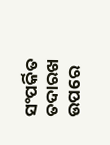ସଂପର୍କିତ ତଦାରଖ ଉପରେ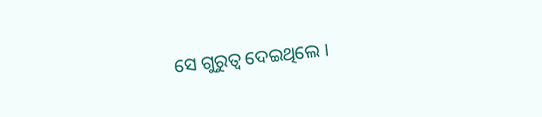ସେ ଗୁରୁତ୍ୱ ଦେଇଥିଲେ ।